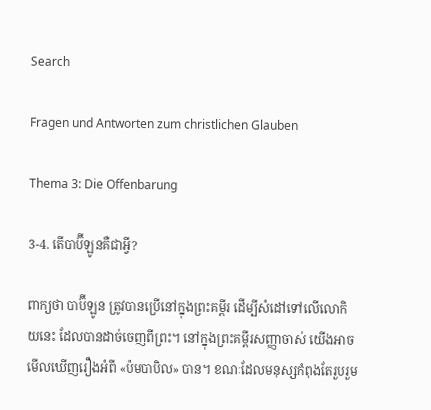Search

Fragen und Antworten zum christlichen Glauben

Thema 3: Die Offenbarung

3-4. តើបាប៊ីឡូនគឺជាអ្វី?

ពាក្យថា បាប៊ីឡូន ត្រូវបានប្រើនៅក្នុងព្រះគម្ពីរ ដើម្បីសំដៅទៅលើលោកិយនេះ ដែលបានដាច់ចេញពីព្រះ។ នៅក្នុងព្រះគម្ពីរសញ្ញាចាស់ យើងអាចមើលឃើញរឿងអំពី «ប៉មបាបិល» បាន។ ខណៈដែលមនុស្សកំពុងតែរួបរួម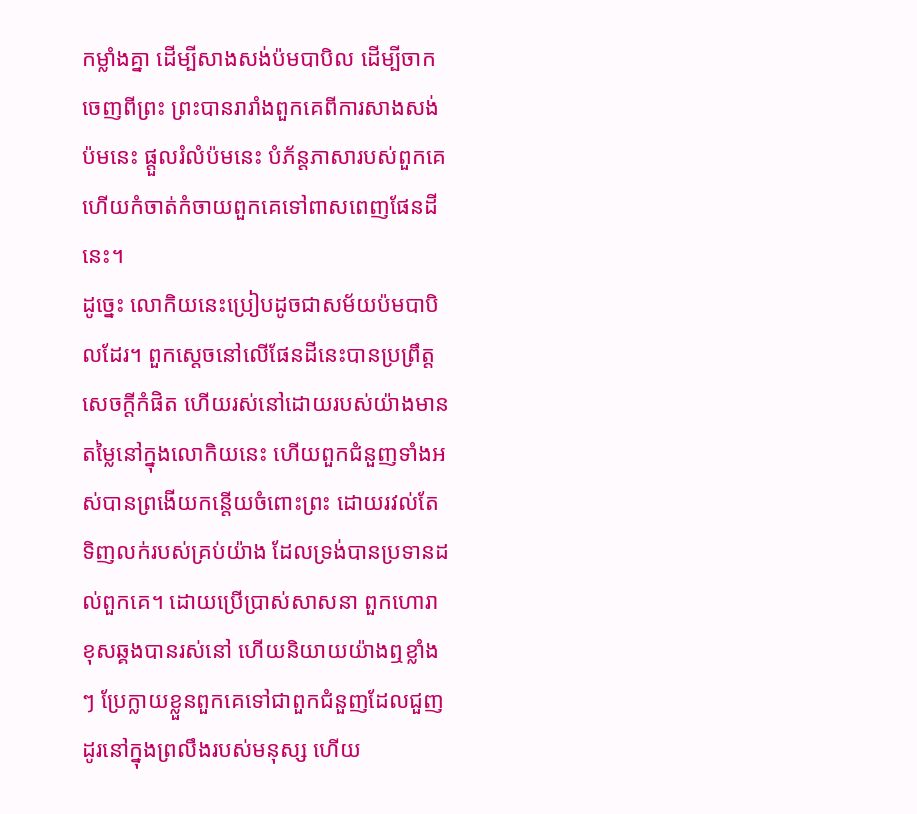កម្លាំងគ្នា ដើម្បីសាងសង់ប៉មបាបិល ដើម្បីចាកចេញពីព្រះ ព្រះបានរារាំងពួកគេពីការសាងសង់ប៉មនេះ ផ្តួលរំលំប៉មនេះ បំភ័ន្តភាសារបស់ពួកគេ ហើយកំចាត់កំចាយពួកគេទៅពាសពេញផែនដីនេះ។
ដូច្នេះ លោកិយនេះប្រៀបដូចជាសម័យប៉មបាបិលដែរ។ ពួកស្តេចនៅលើផែនដីនេះបានប្រព្រឹត្តសេចក្តីកំផិត ហើយរស់នៅដោយរបស់យ៉ាងមានតម្លៃនៅក្នុងលោកិយនេះ ហើយពួកជំនួញទាំងអស់បានព្រងើយកន្តើយចំពោះព្រះ ដោយរវល់តែទិញលក់របស់គ្រប់យ៉ាង ដែលទ្រង់បានប្រទានដល់ពួកគេ។ ដោយប្រើប្រាស់សាសនា ពួកហោរាខុសឆ្គងបានរស់នៅ ហើយនិយាយយ៉ាងឮខ្លាំងៗ ប្រែក្លាយខ្លួនពួកគេទៅជាពួកជំនួញដែលជួញដូរនៅក្នុងព្រលឹងរបស់មនុស្ស ហើយ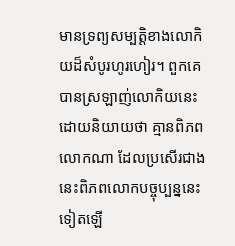មានទ្រព្យសម្បត្តិខាងលោកិយដ៏សំបូរហូរហៀរ។ ពួកគេបានស្រឡាញ់លោកិយនេះ ដោយនិយាយថា គ្មានពិភពលោកណា ដែលប្រសើរជាងនេះពិភពលោកបច្ចុប្បន្ននេះទៀតឡើ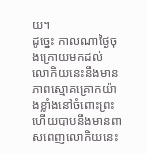យ។
ដូច្នេះ កាលណាថ្ងៃចុងក្រោយមកដល់ លោកិយនេះនឹងមានភាពស្មោគគ្រោកយ៉ាងខ្លាំងនៅចំពោះព្រះ ហើយបាបនឹងមានពាសពេញលោកិយនេះ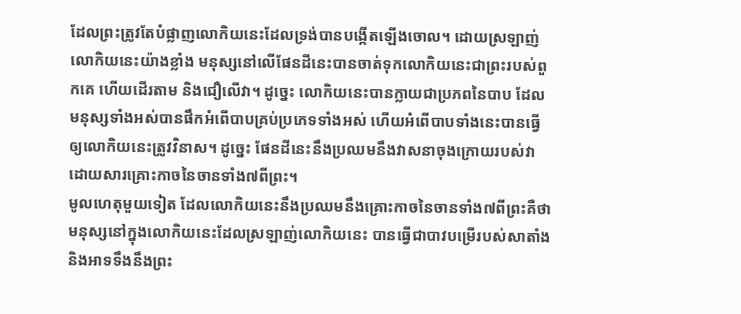ដែលព្រះត្រូវតែបំផ្លាញលោកិយនេះដែលទ្រង់បានបង្កើតឡើងចោល។ ដោយស្រឡាញ់លោកិយនេះយ៉ាងខ្លាំង មនុស្សនៅលើផែនដីនេះបានចាត់ទុកលោកិយនេះជាព្រះរបស់ពួកគេ ហើយដើរតាម និងជឿលើវា។ ដូច្នេះ លោកិយនេះបានក្លាយជាប្រភពនៃបាប ដែលមនុស្សទាំងអស់បានផឹកអំពើបាបគ្រប់ប្រភេទទាំងអស់ ហើយអំពើបាបទាំងនេះបានធ្វើឲ្យលោកិយនេះត្រូវវិនាស។ ដូច្នេះ ផែនដីនេះនឹងប្រឈមនឹងវាសនាចុងក្រោយរបស់វា ដោយសារគ្រោះកាចនៃចានទាំង៧ពីព្រះ។
មូលហេតុមួយទៀត ដែលលោកិយនេះនឹងប្រឈមនឹងគ្រោះកាចនៃចានទាំង៧ពីព្រះគឺថា មនុស្សនៅក្នុងលោកិយនេះដែលស្រឡាញ់លោកិយនេះ បានធ្វើជាបាវបម្រើរបស់សាតាំង និងអាទទឹងនឹងព្រះ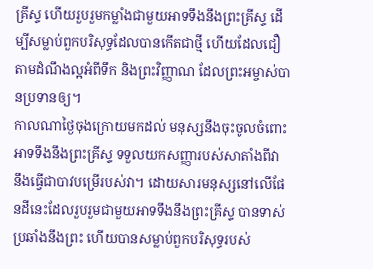គ្រីស្ទ ហើយរួបរួមកម្លាំងជាមួយអាទទឹងនឹងព្រះគ្រីស្ទ ដើម្បីសម្លាប់ពួកបរិសុទ្ធដែលបានកើតជាថ្មី ហើយដែលជឿតាមដំណឹងល្អអំពីទឹក និងព្រះវិញ្ញាណ ដែលព្រះអម្ចាស់បានប្រទានឲ្យ។
កាលណាថ្ងៃចុងក្រោយមកដល់ មនុស្សនឹងចុះចូលចំពោះអាទទឹងនឹងព្រះគ្រីស្ទ ទទួលយកសញ្ញារបស់សាតាំងពីវា នឹងធ្វើជាបាវបម្រើរបស់វា។ ដោយសារមនុស្សនៅលើផែនដីនេះដែលរួបរួមជាមួយអាទទឹងនឹងព្រះគ្រីស្ទ បានទាស់ប្រឆាំងនឹងព្រះ ហើយបានសម្លាប់ពួកបរិសុទ្ធរបស់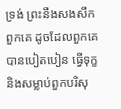ទ្រង់ ព្រះនឹងសងសឹកពួកគេ ដូចដែលពួកគេបានបៀតបៀន ធ្វើទុក្ខ និងសម្លាប់ពួកបរិសុ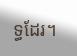ទ្ធដែរ។